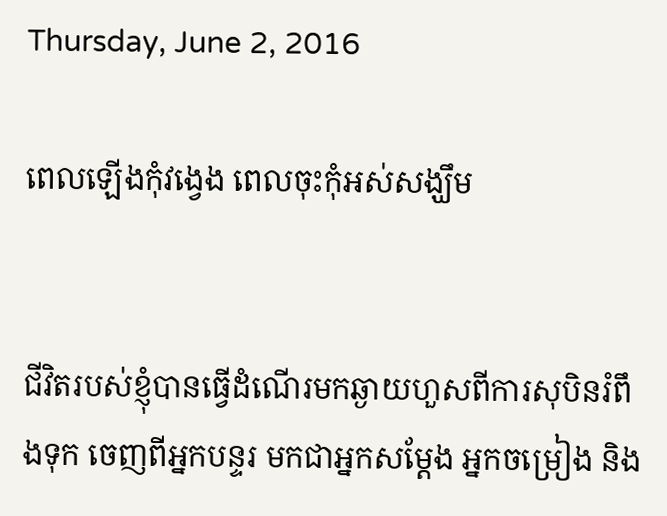Thursday, June 2, 2016

ពេលឡើងកុំវង្វេង ពេលចុះកុំអស់សង្ឃឹម


ជីវិតរបស់ខ្ញុំបានធ្វើដំណើរមកឆ្ងាយហួសពីការសុបិនរំពឹងទុក ចេញពីអ្នកបន្ទរ មកជាអ្នកសម្តែង អ្នកចម្រៀង និង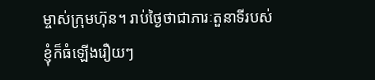ម្ចាស់ក្រុមហ៊ុន។ រាប់ថ្ងៃថាជាភារៈតួនាទីរបស់ខ្ញុំក៏ធំឡើងរឿយៗ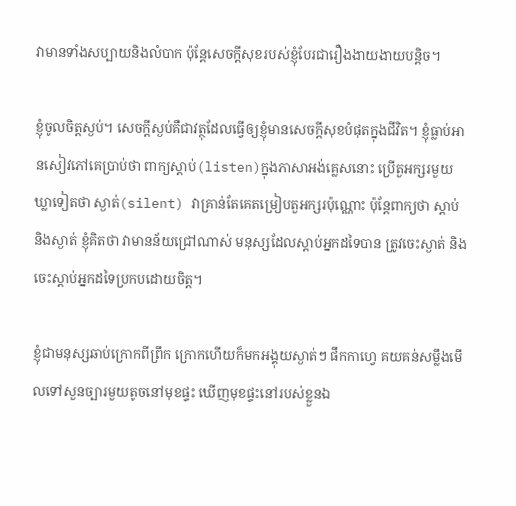វាមានទាំងសប្បាយនិងលំបាក ប៉ុន្តែសេចក្ដីសុខរបស់ខ្ញុំបែរជារឿងងាយងាយបន្តិច។

ខ្ញុំចូលចិត្តស្ងប់។ សេចក្ដីស្ងប់គឺជាវត្ថុដែលធ្វើឲ្យខ្ញុំមានសេចក្ដីសុខបំផុតក្នុងជីវិត។ ខ្ញុំធ្លាប់អានសៀវភៅគេបា្រប់ថា ពាក្យស្តាប់(listen)ក្នុងភាសាអង់គ្លេសនោះ ប្រើតួអក្សរមួយឃ្លាទៀតថា ស្ងាត់(silent) វាគ្រាន់តែគេតម្រៀបតួអក្សរប៉ុណ្ណោះ ប៉ុន្តែពាក្យថា ស្តាប់និងស្ងាត់ ខ្ញុំគិតថា វាមានន័យជ្រៅណាស់ មនុស្សដែលស្តាប់អ្នកដទៃបាន ត្រូវចេះស្ងាត់ និងចេះស្តាប់អ្នកដទៃប្រកបដោយចិត្ត។

ខ្ញុំជាមនុស្សឆាប់ក្រោកពីព្រឹក ក្រោកហើយក៏មកអង្គុយស្ងាត់ៗ ផឹកកាហ្វេ គយគន់សម្លឹងមើលទៅសួនច្បារមួយតូចនៅមុខផ្ទះ ឃើញមុខផ្ទះនៅរបស់ខ្លួនឯ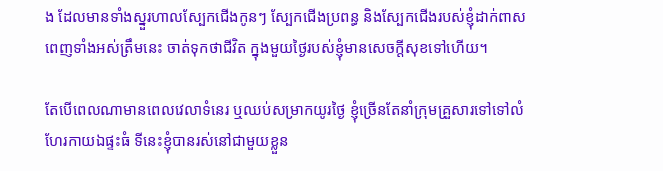ង ដែលមានទាំងស្នួរហាលស្បែកជើងកូនៗ ស្បែកជើងប្រពន្ធ និងស្បែកជើងរបស់ខ្ញុំដាក់ពាសពេញទាំងអស់ត្រឹមនេះ ចាត់ទុកថាជីវិត ក្នុងមួយថ្ងៃរបស់ខ្ញុំមានសេចក្ដីសុខទៅហើយ។

តែបើពេលណាមានពេលវេលាទំនេរ ឬឈប់សម្រាកយូរថ្ងៃ ខ្ញុំច្រើនតែនាំក្រុមគ្រួសារទៅទៅលំហែរកាយឯផ្ទះធំ ទីនេះខ្ញុំបានរស់នៅជាមួយខ្លួន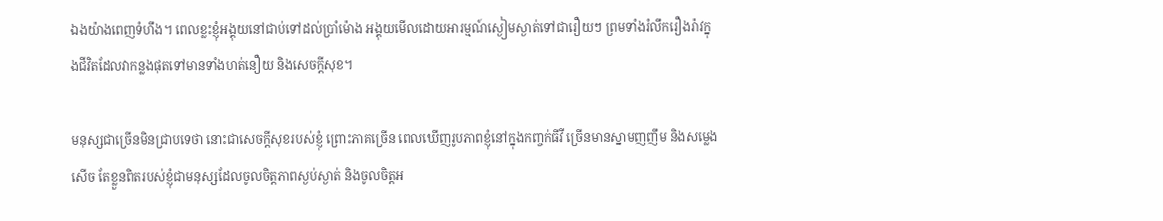ឯងយ៉ាងពេញទំហឹង។ ពេលខ្លះខ្ញុំអង្គុយនៅជាប់ទៅដល់ប្រាំម៉ោង អង្គុយមើលដោយអារម្មណ៍ស្ងៀមស្ងាត់ទៅជារឿយៗ ព្រមទាំងរំលឹករឿងរ៉ាវក្នុងជីវិតដែលវាកន្លងផុតទៅមានទាំងហត់នឿយ និងសេចក្ដីសុខ។

មនុស្សជាច្រើនមិនជា្របទេថា នោះជាសេចក្ដីសុខរបស់ខ្ញុំ ព្រោះភាគច្រើន ពេលឃើញរូបភាពខ្ញុំនៅក្នុងកញ្ចក់ធីវី ច្រើនមានស្នាមញញឹម និងសម្លេងសើច តែខ្លួនពិតរបស់ខ្ញុំជាមនុស្សដែលចូលចិត្តភាពស្ងប់ស្ងាត់ និងចូលចិត្តអ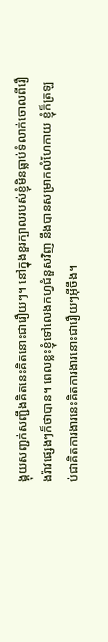ង្គុយសញ្ជក់សញ្ជឹងគិតនេះគិតនោះជារឿយៗ។ នៅក្នុងខួរក្បាលរបស់ខ្ញុំមិនធ្លាប់ទំលាក់ចោលពីរឿងរ៉ាវផ្សេងៗក៏ថាបាន។ ពេលខ្លះខ្ញុំទៅលេងកហ្វជំនួសវិញ នឹងបានសម្រាកលំហែកាយ ខ្ញុំក៏ត្រឡប់ជាគិតការងារនេះគិតការងារនោះជារឿយៗអ៊ីចឹង។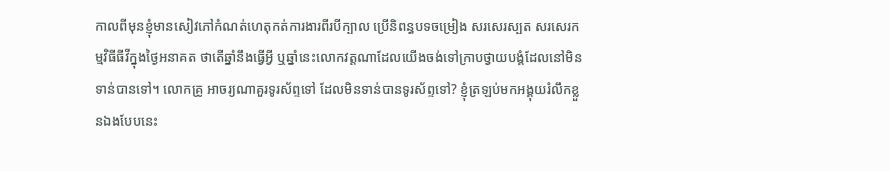កាលពីមុនខ្ញុំមានសៀវភៅកំណត់ហេតុកត់ការងារពីរបីក្បាល ប្រើនិពន្ធបទចម្រៀង សរសេរស្បត សរសេរកម្មវិធីធីវីក្នុងថ្ងៃអនាគត ថាតើឆ្នាំនឹងធ្វើអ្វី ឬឆ្នាំនេះលោកវត្តណាដែលយើងចង់ទៅក្រាបថ្វាយបង្គំដែលនៅមិនទាន់បានទៅ។ លោកគ្រូ អាចរ្យណាគួរទូរស័ព្ទទៅ ដែលមិនទាន់បានទូរស័ព្ទទៅ? ខ្ញុំត្រឡប់មកអង្គុយរំលឹកខ្លួនឯងបែបនេះ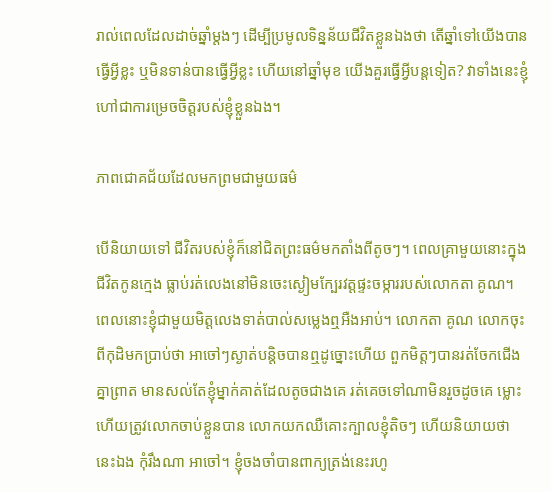រាល់ពេលដែលដាច់ឆ្នាំម្តងៗ ដើម្បីប្រមូលទិន្នន័យជីវិតខ្លួនឯងថា តើឆ្នាំទៅយើងបានធ្វើអ្វីខ្លះ ឬមិនទាន់បានធ្វើអ្វីខ្លះ ហើយនៅឆ្នាំមុខ យើងគួរធ្វើអ្វីបន្តទៀត? វាទាំងនេះខ្ញុំហៅជាការម្រេចចិត្តរបស់ខ្ញុំខ្លួនឯង។

ភាពជោគជ័យដែលមកព្រមជាមួយធម៌

បើនិយាយទៅ ជីវិតរបស់ខ្ញុំក៏នៅជិតព្រះធម៌មកតាំងពីតូចៗ។ ពេលគ្រាមួយនោះក្នុងជីវិតកូនក្មេង ធ្លាប់រត់លេងនៅមិនចេះស្ងៀមក្បែរវត្តផ្ទះចម្ការរបស់លោកតា គូណ។ ពេលនោះខ្ញុំជាមួយមិត្តលេងទាត់បាល់សម្លេងឮអឺងអាប់។ លោកតា គូណ លោកចុះពីកុដិមកប្រាប់ថា អាចៅៗស្ងាត់បន្តិចបានឮដូច្នោះហើយ ពួកមិត្តៗបានរត់ចែកជើងគ្នាព្រាត មានសល់តែខ្ញុំម្នាក់គាត់ដែលតូចជាងគេ រត់គេចទៅណាមិនរួចដូចគេ ម្លោះហើយត្រូវលោកចាប់ខ្លួនបាន លោកយកឈឺគោះក្បាលខ្ញុំតិចៗ ហើយនិយាយថា នេះឯង កុំរឹងណា អាចៅ។ ខ្ញុំចងចាំបានពាក្យត្រង់នេះរហូ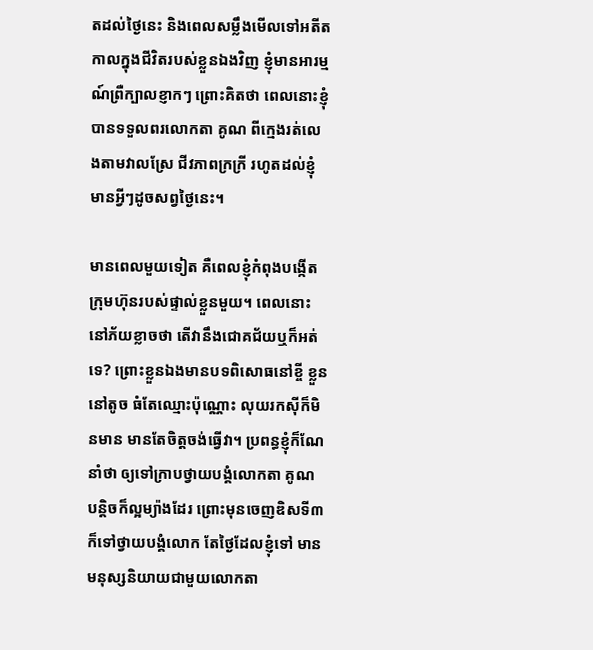តដល់ថ្ងៃនេះ និងពេលសម្លឹងមើលទៅអតីតកាលក្នុងជីវិតរបស់ខ្លួនឯងវិញ ខ្ញុំមានអារម្មណ៍ព្រឺក្បាលខ្ញាកៗ ព្រោះគិតថា ពេលនោះខ្ញុំបានទទួលពរលោកតា គូណ ពីក្មេងរត់លេងតាមវាលស្រែ ជីវភាពក្រក្រី រហូតដល់ខ្ញុំមានអ្វីៗដូចសព្វថ្ងៃនេះ។

មានពេលមួយទៀត គឺពេលខ្ញុំកំពុងបង្កើតក្រុមហ៊ុនរបស់ផ្ទាល់ខ្លួនមួយ។ ពេលនោះនៅភ័យខ្លាចថា តើវានឹងជោគជ័យឬក៏អត់ទេ? ព្រោះខ្លួនឯងមានបទពិសោធនៅខ្ចី ខ្លួននៅតូច ធំតែឈ្មោះប៉ុណ្ណោះ លុយរកស៊ីក៏មិនមាន មានតែចិត្តចង់ធ្វើវា។ ប្រពន្ធខ្ញុំក៏ណែនាំថា ឲ្យទៅក្រាបថ្វាយបង្គំលោកតា គូណ បន្តិចក៏ល្អម្យ៉ាងដែរ ព្រោះមុនចេញឌិសទី៣ ក៏ទៅថ្វាយបង្គំលោក តែថ្ងៃដែលខ្ញុំទៅ មានមនុស្សនិយាយជាមួយលោកតា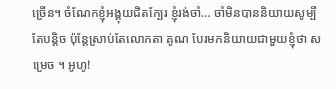ច្រើន។ ចំណែកខ្ញុំអង្គុយជិតក្បែរ ខ្ញុំរង់ចាំ… ចាំមិនបាននិយាយសូម្បីតែបន្តិច ប៉ុន្តែស្រាប់តែលោកតា គូណ បែរមកនិយាយជាមួយខ្ញុំថា សម្រេច ។ អូហូ!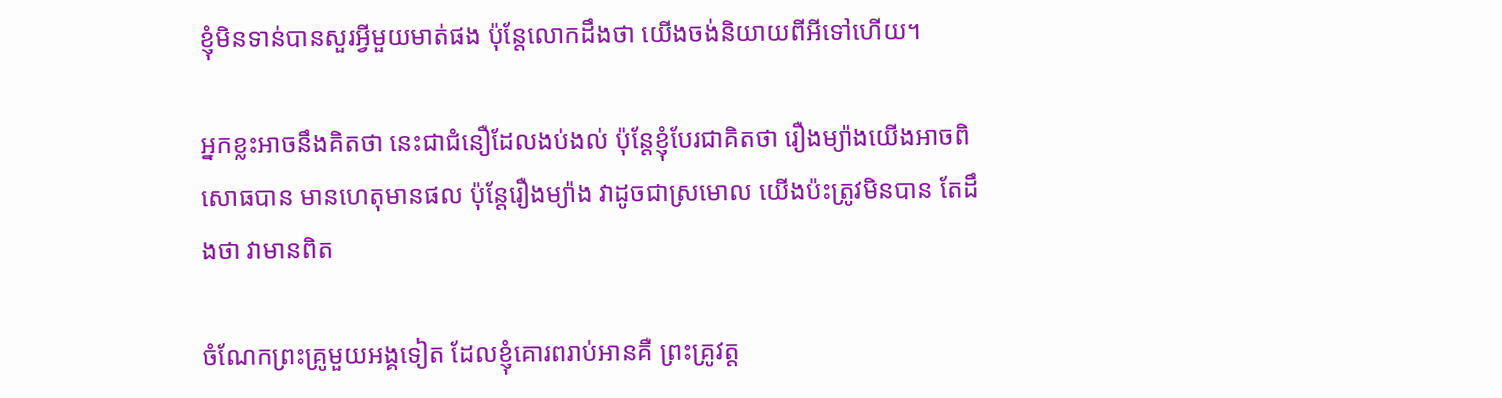ខ្ញុំមិនទាន់បានសួរអ្វីមួយមាត់ផង ប៉ុន្តែលោកដឹងថា យើងចង់និយាយពីអីទៅហើយ។

អ្នកខ្លះអាចនឹងគិតថា នេះជាជំនឿដែលងប់ងល់ ប៉ុន្តែខ្ញុំបែរជាគិតថា រឿងម្យ៉ាងយើងអាចពិសោធបាន មានហេតុមានផល ប៉ុន្តែរឿងម្យ៉ាង វាដូចជាស្រមោល យើងប៉ះត្រូវមិនបាន តែដឹងថា វាមានពិត

ចំណែកព្រះគ្រូមួយអង្គទៀត ដែលខ្ញុំគោរពរាប់អានគឺ ព្រះគ្រូវត្ត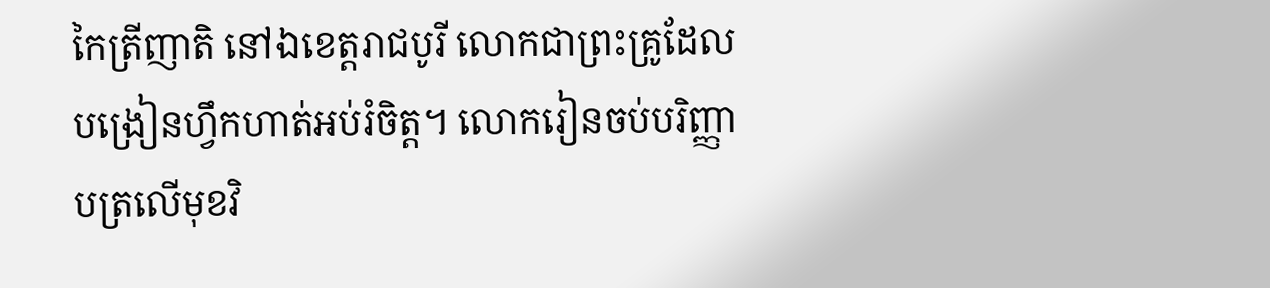កៃត្រីញាតិ នៅឯខេត្តរាជបូរី លោកជាព្រះគ្រូដែលបង្រៀនហ្វឹកហាត់អប់រំចិត្ត។ លោករៀនចប់បរិញ្ញាបត្រលើមុខវិ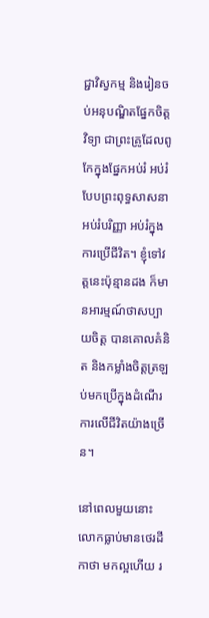ជ្ជាវិស្វកម្ម និងរៀនចប់អនុបណ្ឌិតផ្នែកចិត្តវិទ្យា ជាព្រះគ្រូដែលពូកែក្នុងផ្នែកអប់រំ អប់រំបែបព្រះពុទ្ធសាសនា  អប់រំបរិញ្ញា អប់រំក្នុងការប្រើជីវិត។ ខ្ញុំទៅវត្តនេះប៉ុន្មានដង ក៏មានអារម្មណ៍ថាសប្បាយចិត្ត បានគោលគំនិត និងកម្លាំងចិត្តត្រឡប់មកប្រើក្នុងដំណើរការលើជីវិតយ៉ាងច្រើន។

នៅពេលមួយនោះ លោកធ្លាប់មានថេរដីកាថា មកល្អហើយ រ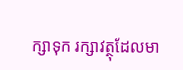ក្សាទុក រក្សាវត្ថុដែលមា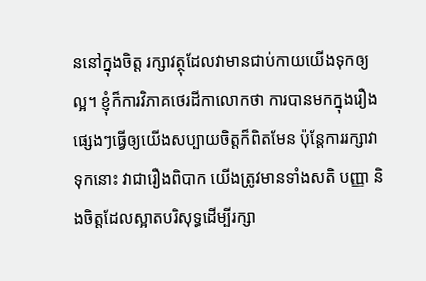ននៅក្នុងចិត្ត រក្សាវត្ថុដែលវាមានជាប់កាយយើងទុកឲ្យល្អ។ ខ្ញុំក៏ការវិភាគថេរដីកាលោកថា ការបានមកក្នុងរឿងផ្សេងៗធ្វើឲ្យយើងសប្បាយចិត្តក៏ពិតមែន ប៉ុន្តែការរក្សាវាទុកនោះ វាជារឿងពិបាក យើងត្រូវមានទាំងសតិ បញ្ញា និងចិត្តដែលស្អាតបរិសុទ្ធដើម្បីរក្សា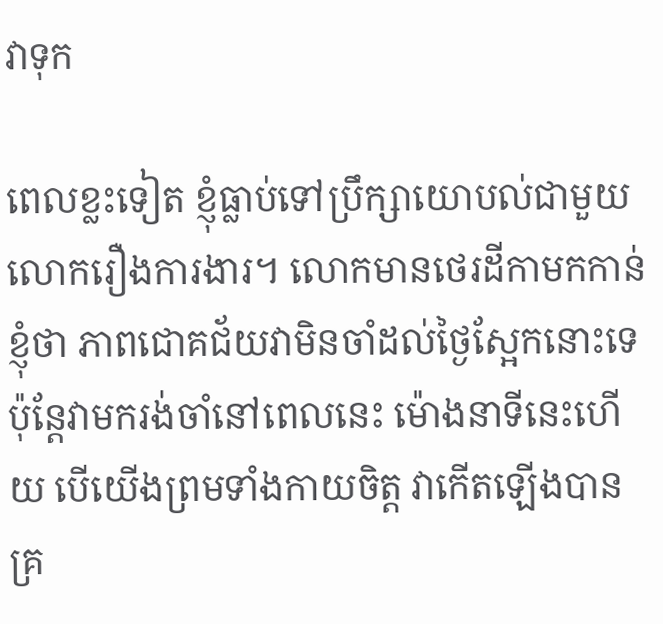វាទុក

ពេលខ្លះទៀត ខ្ញុំធ្លាប់ទៅប្រឹក្សាយោបល់ជាមួយលោករឿងការងារ។ លោកមានថេរដីកាមកកាន់ខ្ញុំថា ភាពជោគជ័យវាមិនចាំដល់ថ្ងៃស្អែកនោះទេ ប៉ុន្តែវាមករង់ចាំនៅពេលនេះ ម៉ោងនាទីនេះហើយ បើយើងព្រមទាំងកាយចិត្ត វាកើតឡើងបានគ្រ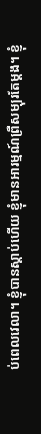ប់ពេលវេលា។ ខ្ញុំបានស្តាប់ហើយ ខ្ញុំមានអារម្មណ៍ព្រឺសម្បុរតែម្តង។ ខ្ញុំ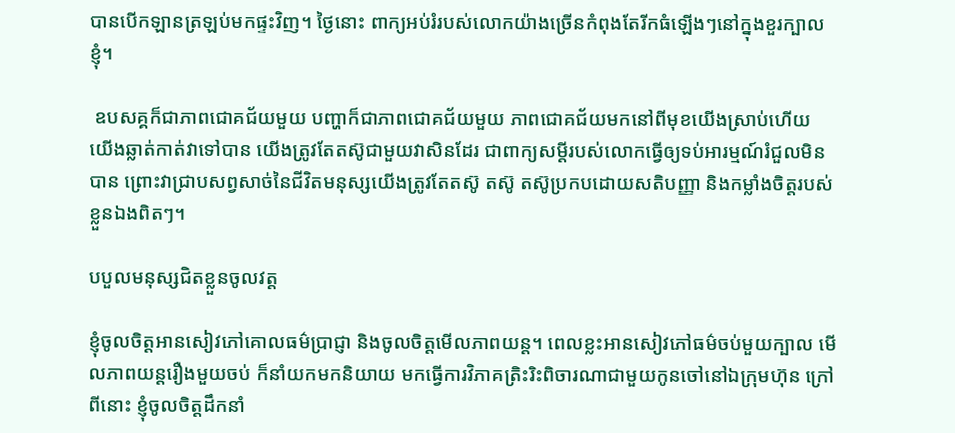បានបើកឡានត្រឡប់មកផ្ទះវិញ។ ថ្ងៃនោះ ពាក្យអប់រំរបស់លោកយ៉ាងច្រើនកំពុងតែរីកធំឡើងៗនៅក្នុងខួរក្បាលខ្ញុំ។

 ឧបសគ្គក៏ជាភាពជោគជ័យមួយ បញ្ហាក៏ជាភាពជោគជ័យមួយ ភាពជោគជ័យមកនៅពីមុខយើងស្រាប់ហើយ យើងឆ្លាត់កាត់វាទៅបាន យើងត្រូវតែតស៊ូជាមួយវាសិនដែរ ជាពាក្យសម្តីរបស់លោកធ្វើឲ្យទប់អារម្មណ៍រំជួលមិនបាន ព្រោះវាជ្រាបសព្វសាច់នៃជីវិតមនុស្សយើងត្រូវតែតស៊ូ តស៊ូ តស៊ូប្រកបដោយសតិបញ្ញា និងកម្លាំងចិត្តរបស់ខ្លួនឯងពិតៗ។

បបួលមនុស្សជិតខ្លួនចូលវត្ត

ខ្ញុំចូលចិត្តអានសៀវភៅគោលធម៌ប្រាជ្ញា និងចូលចិត្តមើលភាពយន្ត។ ពេលខ្លះអានសៀវភៅធម៌ចប់មួយក្បាល មើលភាពយន្តរឿងមួយចប់ ក៏នាំយកមកនិយាយ មកធ្វើការវិភាគត្រិះរិះពិចារណាជាមួយកូនចៅនៅឯក្រុមហ៊ុន ក្រៅពីនោះ ខ្ញុំចូលចិត្តដឹកនាំ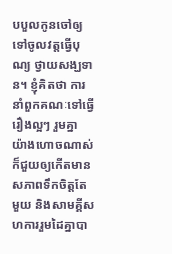បបួលកូនចៅឲ្យទៅចូលវត្តធ្វើបុណ្យ ថ្វាយសង្ឃទាន។ ខ្ញុំគិតថា ការនាំពួកគណៈទៅធ្វើរឿងល្អៗ រួមគ្នា យ៉ាងហោចណាស់ ក៏ជួយឲ្យកើតមានសភាពទឹកចិត្តតែមួយ និងសាមគ្គីសហការរួមដៃគ្នាបា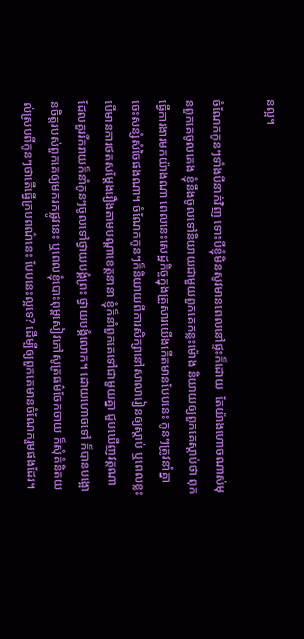នល្អ។

ចំណែកកូនៗទាំងបីនាក់វិញ ទោះបីខ្ញុំមិនសូវមានពេលនៅផ្ទះក៏ដោយ  តែយ៉ាងហោចណាស់មុនពួកគេចូលគេង ខ្ញុំនឹងចូលទៅនិយាយជាមួយពួកគេកន្លះម៉ោង និយាយឲ្យពួកគេស្តាប់ថា ពុកធ្វើការងារមកយ៉ាងណា ពេលនេះសេដ្ឋកិច្ចក្នុងគ្រួសារយើងកើតមានបែបនេះ កូនៗត្រូវនាំគ្នាចេះសន្សំសំចៃផងណា។ ចំណែកកូនៗក៏និយាយពីការសិក្សានៅសាលារៀនឲ្យស្តាប់ ឬពេលខ្លះ បើមានការថតសម្តែងរឿងតាមបណ្តាខេត្តនានា ខ្ញុំក៏នាំពួកគេទៅជាមួយគ្នា ជួបឃើញវត្តណា ដែលគួររីករាយក៏នាំកូនៗចូលទៅថ្វាយបង្គំព្រះ ថ្វាយបង្គំលោក។ ដោយហោចទៅ ក៏បានបង្អោនចិត្តរបស់ពួកគេឲ្យមករកផ្លូវនេះ ឬពេលខ្ញុំបោះពុម្ពសៀវភៅសូត្រធម៌ចែកចាយ ក៏សុំគំនិតយល់ស្របពីកូនៗថាតើធ្វើក្របពណ៌នេះ បែបនេះល្អទេ? ដើម្បីឲ្យពួកគេមានចំណែករួមផងដែរ។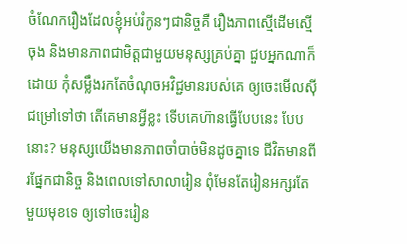ចំណែករឿងដែលខ្ញុំអប់រំកូនៗជានិច្ចគឺ រឿងភាពស្មើដើមស្មើចុង និងមានភាពជាមិត្តជាមួយមនុស្សគ្រប់គ្នា ជួបអ្នកណាក៏ដោយ កុំសម្លឹងរកតែចំណុចអវិជ្ជមានរបស់គេ ឲ្យចេះមើលស៊ីជម្រៅទៅថា តើគេមានអ្វីខ្លះ ទើបគេហ៊ានធ្វើបែបនេះ បែបនោះ? មនុស្សយើងមានភាពចាំបាច់មិនដូចគ្នាទេ ជីវិតមានពីរផ្នែកជានិច្ច និងពេលទៅសាលារៀន ពុំមែនតែរៀនអក្សរតែមួយមុខទេ ឲ្យទៅចេះរៀន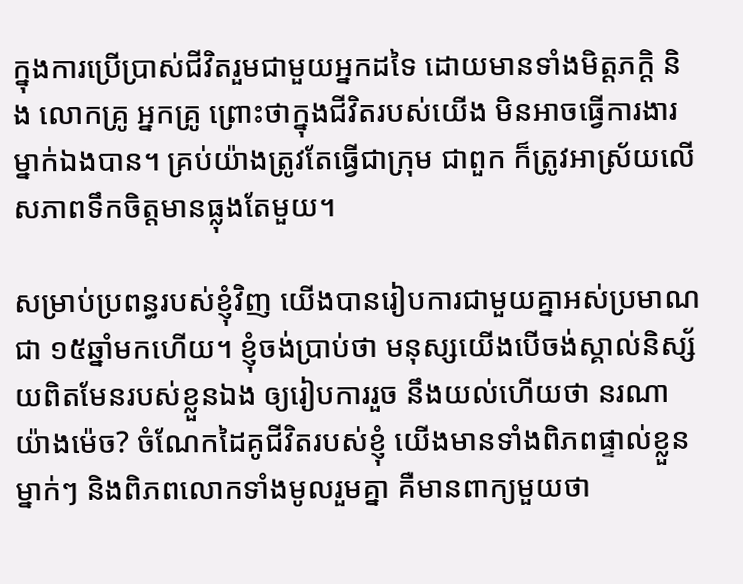ក្នុងការប្រើប្រាស់ជីវិតរួមជាមួយអ្នកដទៃ ដោយមានទាំងមិត្តភក្តិ និង លោកគ្រូ អ្នកគ្រូ ព្រោះថាក្នុងជីវិតរបស់យើង មិនអាចធ្វើការងារម្នាក់ឯងបាន។ គ្រប់យ៉ាងត្រូវតែធ្វើជាក្រុម ជាពួក ក៏ត្រូវអាស្រ័យលើសភាពទឹកចិត្តមានធ្លុងតែមួយ។

សម្រាប់ប្រពន្ធរបស់ខ្ញុំវិញ យើងបានរៀបការជាមួយគ្នាអស់ប្រមាណជា ១៥ឆ្នាំមកហើយ។ ខ្ញុំចង់ប្រាប់ថា មនុស្សយើងបើចង់ស្គាល់និស្ស័យពិតមែនរបស់ខ្លួនឯង ឲ្យរៀបការរួច នឹងយល់ហើយថា នរណាយ៉ាងម៉េច? ចំណែកដៃគូជីវិតរបស់ខ្ញុំ យើងមានទាំងពិភពផ្ទាល់ខ្លួនម្នាក់ៗ និងពិភពលោកទាំងមូលរួមគ្នា គឺមានពាក្យមួយថា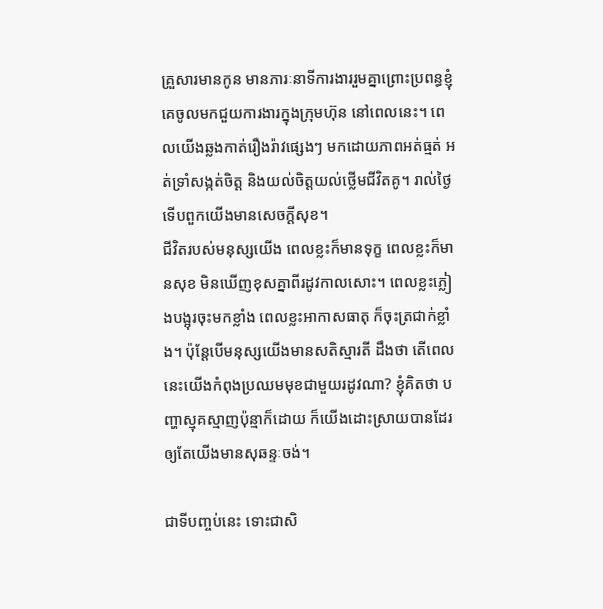គ្រួសារមានកូន មានភារៈនាទីការងាររួមគ្នាព្រោះប្រពន្ធខ្ញុំ គេចូលមកជួយការងារក្នុងក្រុមហ៊ុន នៅពេលនេះ។ ពេលយើងឆ្លងកាត់រឿងរ៉ាវផ្សេងៗ មកដោយភាពអត់ធ្មត់ អត់ទ្រាំសង្កត់ចិត្ត និងយល់ចិត្តយល់ថ្លើមជីវិតគូ។ រាល់ថ្ងៃទើបពួកយើងមានសេចក្ដីសុខ។
ជីវិតរបស់មនុស្សយើង ពេលខ្លះក៏មានទុក្ខ ពេលខ្លះក៏មានសុខ មិនឃើញខុសគ្នាពីរដូវកាលសោះ។ ពេលខ្លះភ្លៀងបង្អុរចុះមកខ្លាំង ពេលខ្លះអាកាសធាតុ ក៏ចុះត្រជាក់ខ្លាំង។ ប៉ុន្តែបើមនុស្សយើងមានសតិស្មារតី ដឹងថា តើពេលនេះយើងកំពុងប្រឈមមុខជាមួយរដូវណា? ខ្ញុំគិតថា បញ្ហាស្មុគស្មាញប៉ុន្មាក៏ដោយ ក៏យើងដោះស្រាយបានដែរ ឲ្យតែយើងមានសុឆន្ទៈចង់។

ជាទីបញ្ចប់នេះ ទោះជាសិ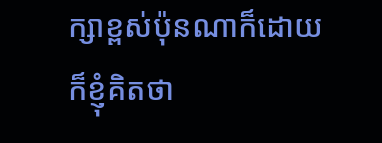ក្សាខ្ពស់ប៉ុនណាក៏ដោយ ក៏ខ្ញុំគិតថា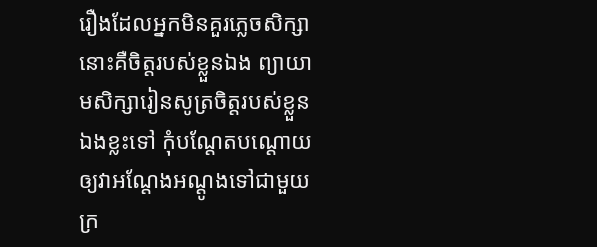រឿងដែលអ្នកមិនគួរភ្លេចសិក្សានោះគឺចិត្តរបស់ខ្លួនឯង ព្យាយាមសិក្សារៀនសូត្រចិត្តរបស់ខ្លួនឯងខ្លះទៅ កុំបណ្តែតបណ្ដោយឲ្យវាអណ្តែងអណ្ដូងទៅជាមួយក្រ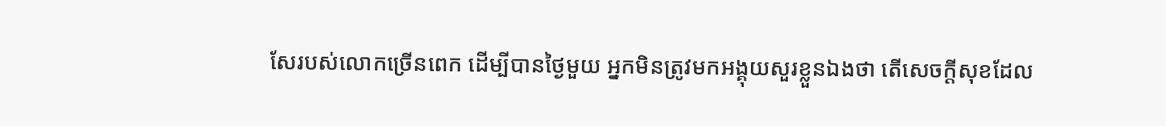សែរបស់លោកច្រើនពេក ដើម្បីបានថ្ងៃមួយ អ្នកមិនត្រូវមកអង្គុយសួរខ្លួនឯងថា តើសេចក្ដីសុខដែល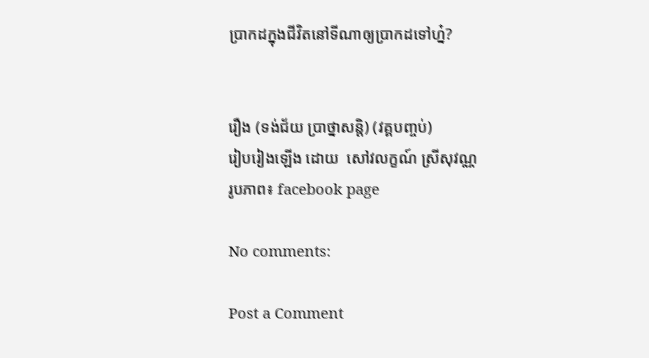ប្រាកដក្នុងជីវិតនៅទីណាឲ្យប្រាកដទៅហ្ន៎?


រឿង (ទង់ជ័យ ប្រាថ្នាសន្តិ) (វគ្គបញ្ចប់)
រៀបរៀងឡើង ដោយ  សៅវលក្ខណ៍ ស្រីសុវណ្ណ
រូបភាព៖ facebook page

No comments:

Post a Comment